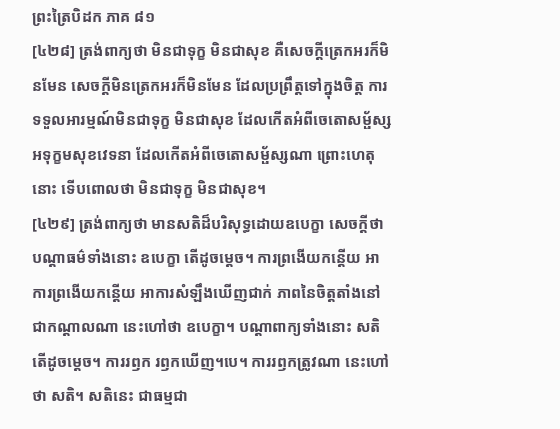ព្រះត្រៃបិដក ភាគ ៨១
[៤២៨] ត្រង់ពាក្យថា មិនជាទុក្ខ មិនជាសុខ គឺសេចក្តីត្រេកអរក៏មិនមែន សេចក្តីមិនត្រេកអរក៏មិនមែន ដែលប្រព្រឹត្តទៅក្នុងចិត្ត ការទទួលអារម្មណ៍មិនជាទុក្ខ មិនជាសុខ ដែលកើតអំពីចេតោសម្ផ័ស្ស អទុក្ខមសុខវេទនា ដែលកើតអំពីចេតោសម្ផ័ស្សណា ព្រោះហេតុនោះ ទើបពោលថា មិនជាទុក្ខ មិនជាសុខ។
[៤២៩] ត្រង់ពាក្យថា មានសតិដ៏បរិសុទ្ធដោយឧបេក្ខា សេចក្តីថា បណ្តាធម៌ទាំងនោះ ឧបេក្ខា តើដូចម្តេច។ ការព្រងើយកន្តើយ អាការព្រងើយកន្តើយ អាការសំឡឹងឃើញជាក់ ភាពនៃចិត្តតាំងនៅជាកណ្តាលណា នេះហៅថា ឧបេក្ខា។ បណ្តាពាក្យទាំងនោះ សតិ តើដូចម្តេច។ ការរឭក រឭកឃើញ។បេ។ ការរឭកត្រូវណា នេះហៅថា សតិ។ សតិនេះ ជាធម្មជា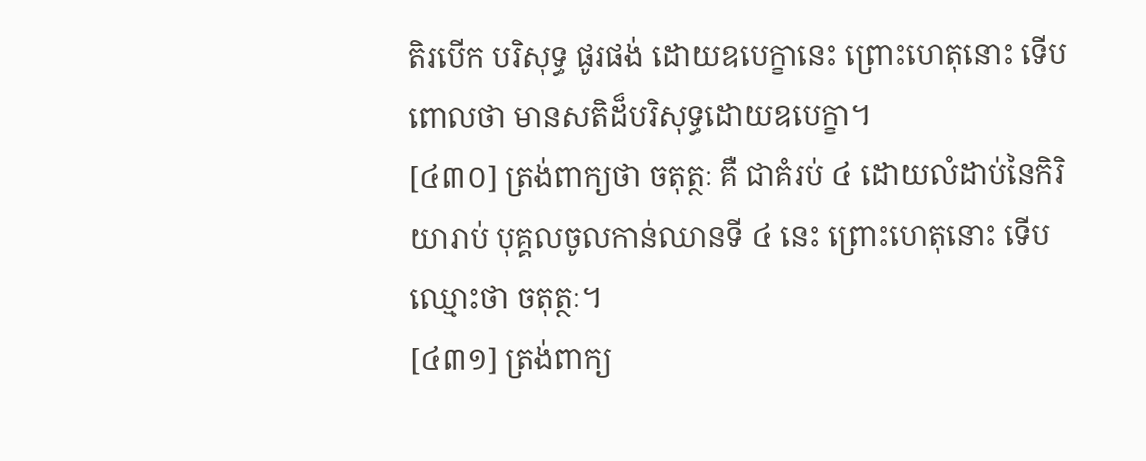តិរបើក បរិសុទ្ធ ផូរផង់ ដោយឧបេក្ខានេះ ព្រោះហេតុនោះ ទើបពោលថា មានសតិដ៏បរិសុទ្ធដោយឧបេក្ខា។
[៤៣០] ត្រង់ពាក្យថា ចតុត្ថៈ គឺ ជាគំរប់ ៤ ដោយលំដាប់នៃកិរិយារាប់ បុគ្គលចូលកាន់ឈានទី ៤ នេះ ព្រោះហេតុនោះ ទើបឈ្មោះថា ចតុត្ថៈ។
[៤៣១] ត្រង់ពាក្យ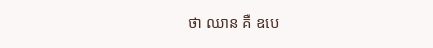ថា ឈាន គឺ ឧបេ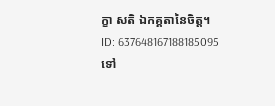ក្ខា សតិ ឯកគ្គតានៃចិត្ត។
ID: 637648167188185095
ទៅ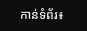កាន់ទំព័រ៖